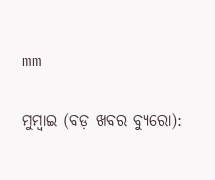mm

ମୁମ୍ବାଇ (ବଡ଼ ଖବର ବ୍ୟୁରୋ):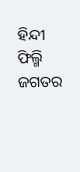ହିନ୍ଦୀ ଫିଲ୍ମି ଜଗତର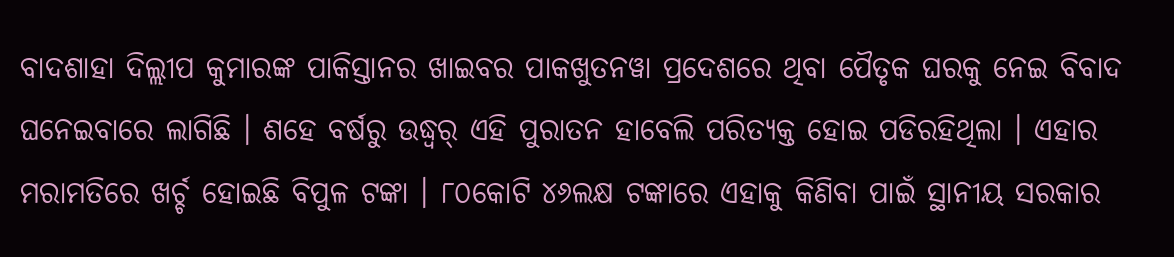ବାଦଶାହା ଦିଲ୍ଲୀପ କୁମାରଙ୍କ ପାକିସ୍ତାନର ଖାଇବର ପାକଖୁତନୱା ପ୍ରଦେଶରେ ଥିବା ପୈତୃକ ଘରକୁ ନେଇ ବିବାଦ ଘନେଇବାରେ ଲାଗିଛି । ଶହେ ବର୍ଷରୁ ଉଦ୍ଧ୍ୱର୍ ଏହି ପୁରାତନ ହାବେଲି ପରିତ୍ୟକ୍ତ ହୋଇ ପଡିରହିଥିଲା । ଏହାର ମରାମତିରେ ଖର୍ଚ୍ଚ ହୋଇଛି ବିପୁଳ ଟଙ୍କା । ୮୦କୋଟି ୪୬ଲକ୍ଷ ଟଙ୍କାରେ ଏହାକୁ କିଣିବା ପାଇଁ ସ୍ଥାନୀୟ ସରକାର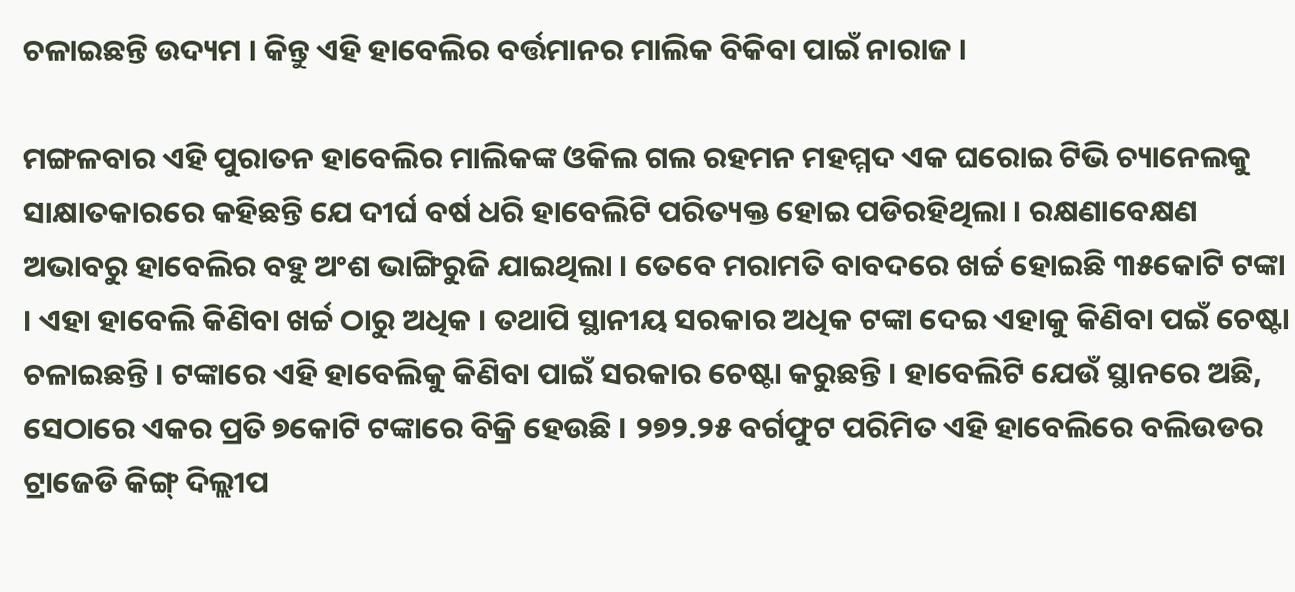ଚଳାଇଛନ୍ତି ଉଦ୍ୟମ । କିନ୍ତୁ ଏହି ହାବେଲିର ବର୍ତ୍ତମାନର ମାଲିକ ବିକିବା ପାଇଁ ନାରାଜ ।

ମଙ୍ଗଳବାର ଏହି ପୁରାତନ ହାବେଲିର ମାଲିକଙ୍କ ଓକିଲ ଗଲ ରହମନ ମହମ୍ମଦ ଏକ ଘରୋଇ ଟିଭି ଚ୍ୟାନେଲକୁ ସାକ୍ଷାତକାରରେ କହିଛନ୍ତି ଯେ ଦୀର୍ଘ ବର୍ଷ ଧରି ହାବେଲିଟି ପରିତ୍ୟକ୍ତ ହୋଇ ପଡିରହିଥିଲା । ରକ୍ଷଣାବେକ୍ଷଣ ଅଭାବରୁ ହାବେଲିର ବହୁ ଅଂଶ ଭାଙ୍ଗିରୁଜି ଯାଇଥିଲା । ତେବେ ମରାମତି ବାବଦରେ ଖର୍ଚ୍ଚ ହୋଇଛି ୩୫କୋଟି ଟଙ୍କା । ଏହା ହାବେଲି କିଣିବା ଖର୍ଚ୍ଚ ଠାରୁ ଅଧିକ । ତଥାପି ସ୍ଥାନୀୟ ସରକାର ଅଧିକ ଟଙ୍କା ଦେଇ ଏହାକୁ କିଣିବା ପଇଁ ଚେଷ୍ଟା ଚଳାଇଛନ୍ତି । ଟଙ୍କାରେ ଏହି ହାବେଲିକୁ କିଣିବା ପାଇଁ ସରକାର ଚେଷ୍ଟା କରୁଛନ୍ତି । ହାବେଲିଟି ଯେଉଁ ସ୍ଥାନରେ ଅଛି, ସେଠାରେ ଏକର ପ୍ରତି ୭କୋଟି ଟଙ୍କାରେ ବିକ୍ରି ହେଉଛି । ୨୭୨.୨୫ ବର୍ଗଫୁଟ ପରିମିତ ଏହି ହାବେଲିରେ ବଲିଉଡର ଟ୍ରାଜେଡି କିଙ୍ଗ୍ ଦିଲ୍ଲୀପ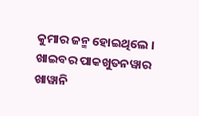କୁମାର ଜନ୍ମ ହୋଇଥିଲେ । ଖାଇବର ପାକଖୁତନୱାର ଖାୱାନି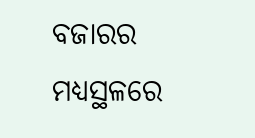ବଜାରର ମଧ୍ୟସ୍ଥଳରେ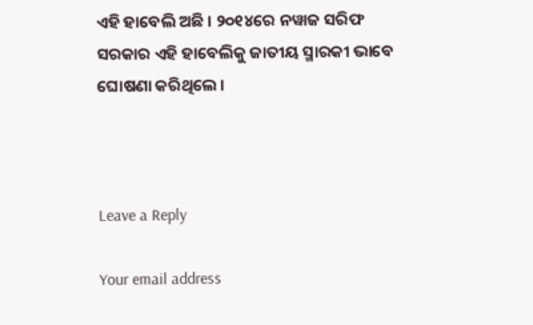ଏହି ହାବେଲି ଅଛି । ୨୦୧୪ରେ ନୱାଜ ସରିଫ ସରକାର ଏହି ହାବେଲିକୁ ଜାତୀୟ ସ୍ମାରକୀ ଭାବେ ଘୋଷଣା କରିଥିଲେ ।



Leave a Reply

Your email address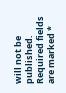will not be published. Required fields are marked *